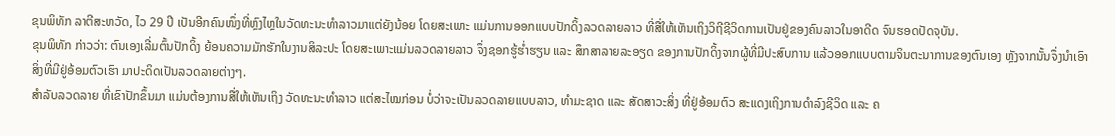ຂຸນພິທັກ ລາຕີສະຫວັດ, ໄວ 29 ປີ ເປັນອີກຄົນໜຶ່ງທີ່ຫຼົງໄຫຼໃນວັດທະນະທຳລາວມາແຕ່ຍັງນ້ອຍ ໂດຍສະເພາະ ແມ່ນການອອກແບບປັກດິ້ງລວດລາຍລາວ ທີ່ສື່ໃຫ້ເຫັນເຖິງວິຖີຊີວິດການເປັນຢູ່ຂອງຄົນລາວໃນອາດີດ ຈົນຮອດປັດຈຸບັນ.
ຂຸນພິທັກ ກ່າວວ່າ: ຕົນເອງເລີ່ມຕົ້ນປັກດິ້ງ ຍ້ອນຄວາມມັກຮັກໃນງານສິລະປະ ໂດຍສະເພາະແມ່ນລວດລາຍລາວ ຈຶ່ງຊອກຮູ້ຮ່ຳຮຽນ ແລະ ສຶກສາລາຍລະອຽດ ຂອງການປັກດິ້ງຈາກຜູ້ທີ່ມີປະສົບການ ແລ້ວອອກແບບຕາມຈິນຕະນາການຂອງຕົນເອງ ຫຼັງຈາກນັ້ນຈຶ່ງນຳເອົາສິ່ງທີ່ມີຢູ່ອ້ອມຕົວເຮົາ ມາປະດິດເປັນລວດລາຍຕ່າງໆ.
ສຳລັບລວດລາຍ ທີ່ເຂົາປັກຂຶ້ນມາ ແມ່ນຕ້ອງການສື່ໃຫ້ເຫັນເຖິງ ວັດທະນະທຳລາວ ແຕ່ສະໄໝກ່ອນ ບໍ່ວ່າຈະເປັນລວດລາຍແບບລາວ, ທໍາມະຊາດ ແລະ ສັດສາວະສິ່ງ ທີ່ຢູ່ອ້ອມຕົວ ສະແດງເຖິງການດຳລົງຊີວິດ ແລະ ຄ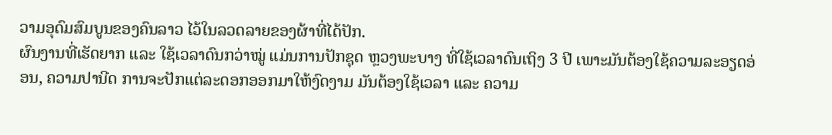ວາມອຸດົມສົມບູນຂອງຄົນລາວ ໄວ້ໃນລວດລາຍຂອງຜ້າທີ່ໄດ້ປັກ.
ຜົນງານທີ່ເຮັດຍາກ ແລະ ໃຊ້ເວລາດົນກວ່າໝູ່ ແມ່ນການປັກຊຸດ ຫຼວງພະບາງ ທີ່ໃຊ້ເວລາດົນເຖິງ 3 ປີ ເພາະມັນຕ້ອງໃຊ້ຄວາມລະອຽດອ່ອນ, ຄວາມປານີດ ການຈະປັກແຕ່ລະດອກອອກມາໃຫ້ງົດງາມ ມັນຕ້ອງໃຊ້ເວລາ ແລະ ຄວາມ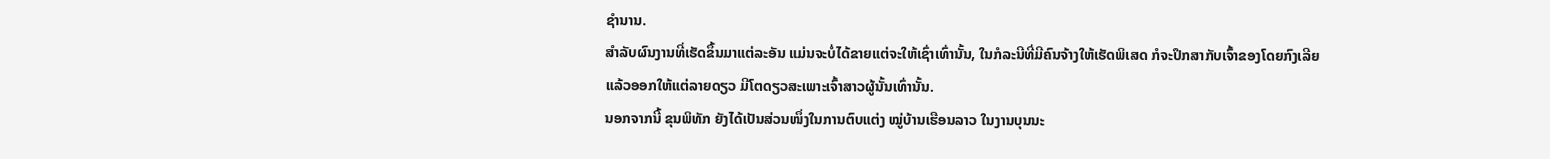ຊຳນານ.
ສຳລັບຜົນງານທີ່ເຮັດຂຶ້ນມາແຕ່ລະອັນ ແມ່ນຈະບໍ່ໄດ້ຂາຍແຕ່ຈະໃຫ້ເຊົ່າເທົ່ານັ້ນ, ໃນກໍລະນີທີ່ມີຄົນຈ້າງໃຫ້ເຮັດພິເສດ ກໍຈະປຶກສາກັບເຈົ້າຂອງໂດຍກົງເລີຍ ແລ້ວອອກໃຫ້ແຕ່ລາຍດຽວ ມີໂຕດຽວສະເພາະເຈົ້າສາວຜູ້ນັ້ນເທົ່ານັ້ນ.
ນອກຈາກນີ້ ຂຸນພິທັກ ຍັງໄດ້ເປັນສ່ວນໜຶ່ງໃນການຕົບແຕ່ງ ໝູ່ບ້ານເຮືອນລາວ ໃນງານບຸນນະ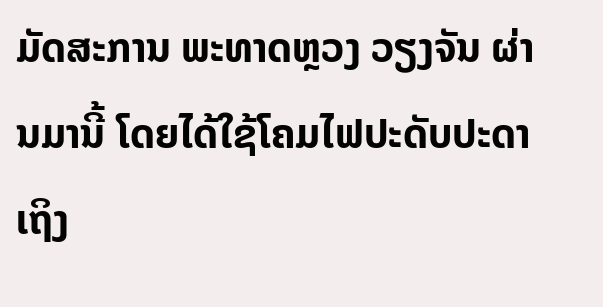ມັດສະການ ພະທາດຫຼວງ ວຽງຈັນ ຜ່ານມານີ້ ໂດຍໄດ້ໃຊ້ໂຄມໄຟປະດັບປະດາເຖິງ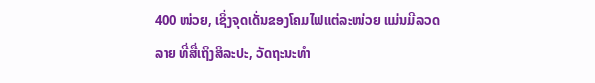400 ໜ່ວຍ, ເຊິ່ງຈຸດເດັ່ນຂອງໂຄມໄຟແຕ່ລະໜ່ວຍ ແມ່ນມີລວດລາຍ ທີ່ສື່ເຖິງສິລະປະ, ວັດຖະນະທຳ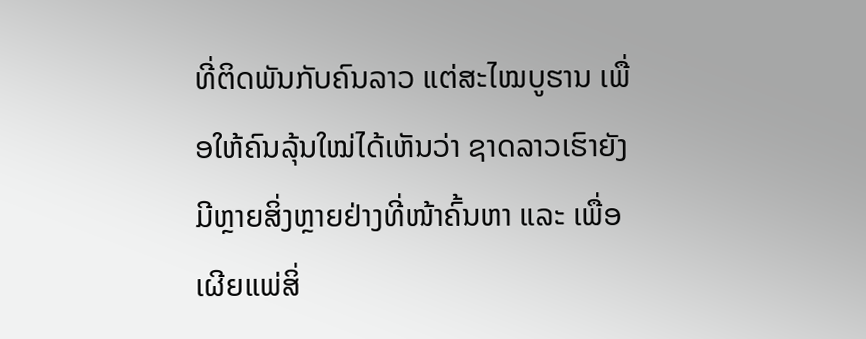ທີ່ຕິດພັນກັບຄົນລາວ ແຕ່ສະໄໝບູຮານ ເພື່ອໃຫ້ຄົນລຸ້ນໃໝ່ໄດ້ເຫັນວ່າ ຊາດລາວເຮົາຍັງມີຫຼາຍສິ່ງຫຼາຍຢ່າງທີ່ໜ້າຄົ້ນຫາ ແລະ ເພື່ອເຜີຍແພ່ສິ່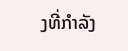ງທີ່ກຳລັງ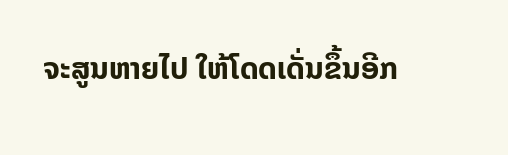ຈະສູນຫາຍໄປ ໃຫ້ໂດດເດັ່ນຂຶ້ນອີກ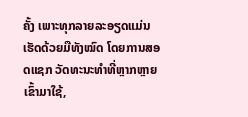ຄັ້ງ ເພາະທຸກລາຍລະອຽດແມ່ນເຮັດດ້ວຍມືທັງໝົດ ໂດຍການສອດແຊກ ວັດທະນະທຳທີ່ຫຼາກຫຼາຍເຂົ້າມາໃຊ້,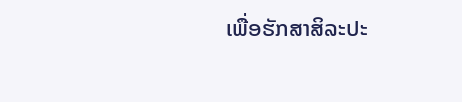ເພື່ອຮັກສາສິລະປະ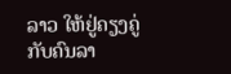ລາວ ໃຫ້ຢູ່ຄຽງຄູ່ກັບຄົນລາ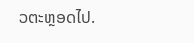ວຕະຫຼອດໄປ.